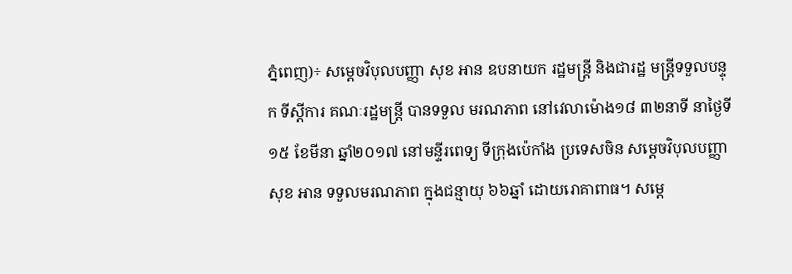ភ្នំពេញ)÷ សម្តេចវិបុលបញ្ញា សុខ អាន ឧបនាយក រដ្ឋមន្រ្តី និងជារដ្ឋ មន្រ្តីទទួលបន្ទុក ទីស្តីការ គណៈរដ្ឋមន្រ្តី បានទទួល មរណភាព នៅវេលាម៉ោង១៨ ៣២នាទី នាថ្ងៃទី១៥ ខែមីនា ឆ្នាំ២០១៧ នៅមន្ទីរពេទ្យ ទីក្រុងប៉េកាំង ប្រទេសចិន សម្តេចវិបុលបញ្ញា សុខ អាន ទទួលមរណភាព ក្នុងជន្មាយុ ៦៦ឆ្នាំ ដោយរោគាពាធ។ សម្តេ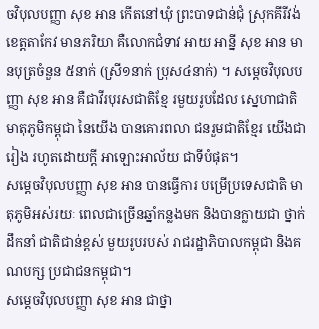ចវិបុលបញ្ញា សុខ អាន កើតនៅឃុំ ព្រះបាទជាន់ជុំ ស្រុកគីរីវង់ ខេត្តតាកែវ មានភរិយា គឺលោកជំទាវ អាយ អាន្នី សុខ អាន មានបុត្រចំនួន ៥នាក់ (ស្រី១នាក់ ប្រុស៤នាក់) ។ សម្តេចវិបុលបញ្ញា សុខ អាន គឺជាវីរបុរសជាតិខ្មែ រមួយរូបដែល ស្នេហាជាតិ មាតុភូមិកម្ពុជា នៃយេីង បានគោរពលា ជនរួមជាតិខ្មែរ យើងជារៀង រហូតដោយក្តី អាឡោះអាល័យ ជាទីបំផុត។
សម្តេចវិបុលបញ្ញា សុខ អាន បានធ្វើការ បម្រើប្រទេសជាតិ មាតុភូមិអស់រយៈ ពេលជាច្រើនឆ្នាំកន្លងមក និងបានក្លាយជា ថ្នាក់ដឹកនាំ ជាតិជាន់ខ្ពស់ មួយរូបរបស់ រាជរដ្ឋាភិបាលកម្ពុជា និងគណបក្ស ប្រជាជនកម្ពុជា។
សម្តេចវិបុលបញ្ញា សុខ អាន ជាថ្នា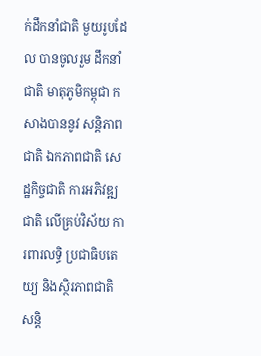ក់ដឹកនាំជាតិ មួយរូបដែល បានចូលរួម ដឹកនាំជាតិ មាតុភូមិកម្ពុជា កសាងបាននូវ សន្តិភាពជាតិ ឯកភាពជាតិ សេដ្ឋកិច្ចជាតិ ការអភិវឌ្ឍជាតិ លើគ្រប់វិស័យ ការពារលទ្ធិ ប្រជាធិបតេយ្យ និងស្ថិរភាពជាតិ សន្តិ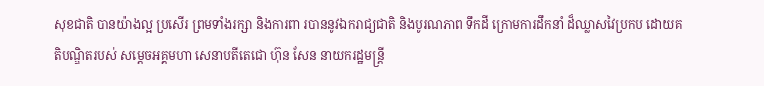សុខជាតិ បានយ៉ាងល្អ ប្រសើរ ព្រមទាំងរក្សា និងការពា របាននូវឯករាជ្យជាតិ និងបូរណភាព ទឹកដី ក្រោមការដឹកនាំ ដ៏ឈ្លាសវៃប្រកប ដោយគតិបណ្ឌិតរបស់ សម្តេចអគ្គមហា សេនាបតីតេជោ ហ៊ុន សែន នាយករដ្ឋមន្ត្រី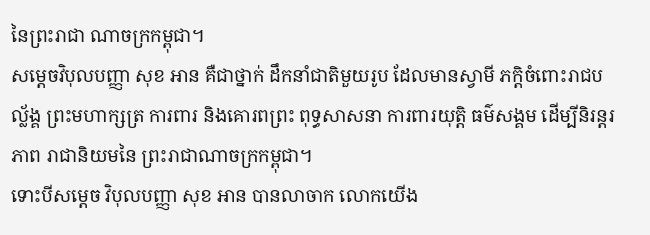នៃព្រះរាជា ណាចក្រកម្ពុជា។
សម្តេចវិបុលបញ្ញា សុខ អាន គឺជាថ្នាក់ ដឹកនាំជាតិមួយរូប ដែលមានស្វាមី ភក្តិចំពោះរាជបល្ល័ង្គ ព្រះមហាក្សត្រ ការពារ និងគោរពព្រះ ពុទ្ធសាសនា ការពារយុត្តិ ធម៌សង្គម ដើម្បីនិរន្តរភាព រាជានិយមនៃ ព្រះរាជាណាចក្រកម្ពុជា។
ទោះបីសម្តេច វិបុលបញ្ញា សុខ អាន បានលាចាក លោកយើង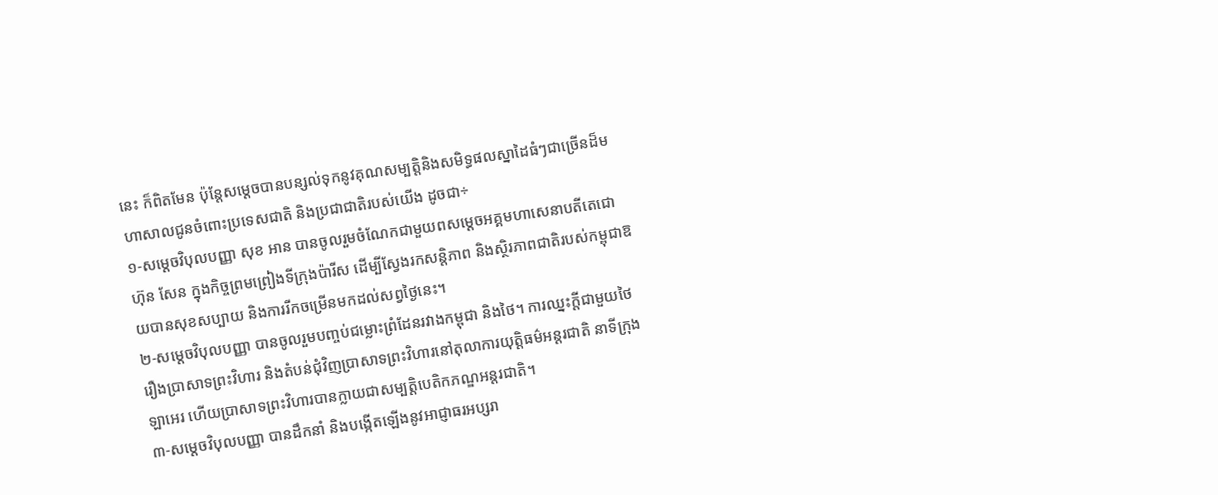នេះ ក៏ពិតមែន ប៉ុន្តែសម្តេចបានបន្សល់ទុកនូវគុណសម្បត្តិនិងសមិទ្ធផលស្នាដៃធំៗជាច្រេីនដ៏មហាសាលជូនចំពោះប្រទេសជាតិ និងប្រជាជាតិរបស់យេីង ដូចជា÷
១-សម្តេចវិបុលបញ្ញា សុខ អាន បានចូលរួមចំណែកជាមួយពសម្តេចអគ្គមហាសេនាបតីតេជោ ហ៊ុន សែន ក្នុងកិច្ចព្រមព្រៀងទីក្រុងប៉ារីស ដេីម្បីស្វែងរកសន្តិភាព និងស្ថិរភាពជាតិរបស់កម្ពុជាឱយបានសុខសប្បាយ និងការរីកចម្រេីនមកដល់សព្វថ្ងៃនេះ។
២-សម្តេចវិបុលបញ្ញា បានចូលរួមបញ្ចប់ជម្លោះព្រំដែនរវាងកម្ពុជា និងថៃ។ ការឈ្នះក្តីជាមួយថៃរឿងប្រាសាទព្រះវិហារ និងតំបន់ជំុវិញប្រាសាទព្រះវិហារនៅតុលាការយុត្តិធម៌អន្តរជាតិ នាទីក្រុងឡាអេរ ហេីយប្រាសាទព្រះវិហារបានក្លាយជាសម្បត្តិបេតិកភណ្ឌអន្តរជាតិ។
៣-សម្តេចវិបុលបញ្ញា បានដឹកនាំ និងបង្កេីតឡេីងនូវអាជ្ញាធរអប្សរា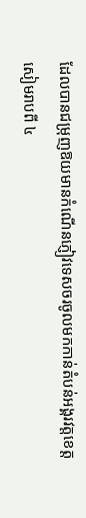ដែលបានជម្រុញឱយមានកំណេីនភ្ញៀវទេសចរចូលមកកាន់តំបន់អង្គរវត្តខេត្តសៀមរាបពី ៤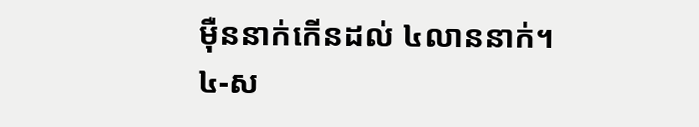មុឺននាក់កេីនដល់ ៤លាននាក់។
៤-ស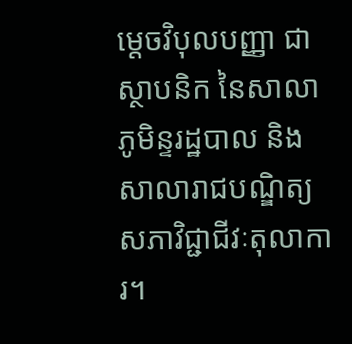ម្តេចវិបុលបញ្ញា ជាស្ថាបនិក នៃសាលាភូមិន្ទរដ្ឋបាល និងសាលារាជបណ្ឌិត្យសភាវិជ្ជាជីវៈតុលាការ។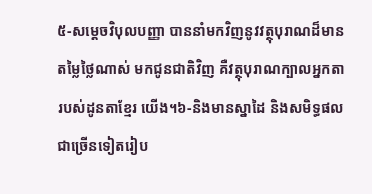៥-សម្តេចវិបុលបញ្ញា បាននាំមកវិញនូវវត្ថុបុរាណដ៏មានតម្លៃថ្លៃណាស់ មកជូនជាតិវិញ គឺវត្ថុបុរាណក្បាលអ្នកតារបស់ដូនតាខ្មែរ យេីង។៦-និងមានស្នាដៃ និងសមិទ្ធផលជាច្រេីនទៀតរៀប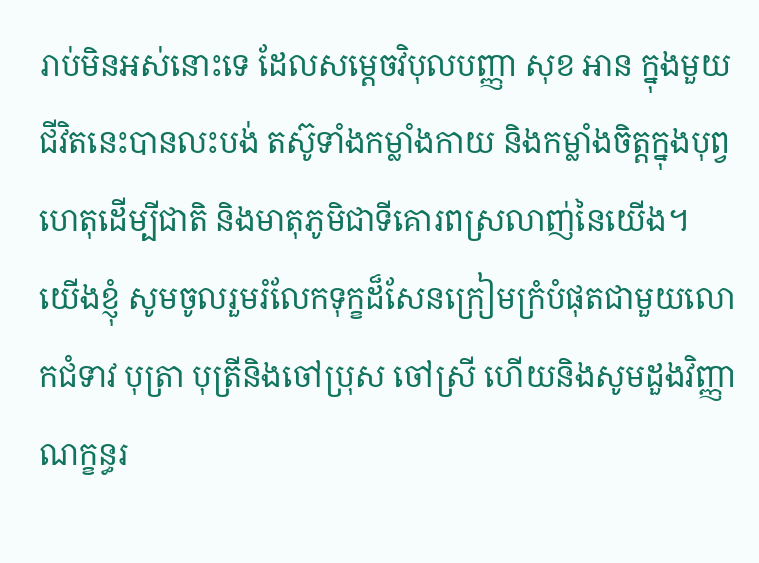រាប់មិនអស់នោះទេ ដែលសម្តេចវិបុលបញ្ញា សុខ អាន ក្នុងមួយជីវិតនេះបានលះបង់ តស៊ូទាំងកម្លាំងកាយ និងកម្លាំងចិត្តក្នុងបុព្វហេតុដេីម្បីជាតិ និងមាតុភូមិជាទីគោរពស្រលាញ់នៃយេីង។
យេីងខ្ញំុ សូមចូលរួមរំលែកទុក្ខដ៏សែនក្រៀមក្រំបំផុតជាមួយលោកជំទាវ បុត្រា បុត្រីនិងចៅប្រុស ចៅស្រី ហេីយនិងសូមដួងវិញ្ញាណក្ខន្ធរ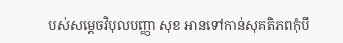បស់សម្តេចវិបុលបញ្ញា សុខ អានទៅកាន់សុគតិភពកុំបី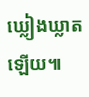ឃ្លៀងឃ្លាតឡេីយ៕